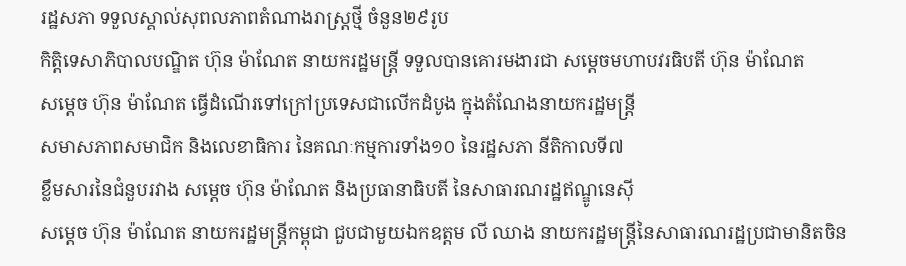រដ្ឋសភា ទទួលស្គាល់សុពលភាពតំណាងរាស្រ្ដថ្មី ចំនួន២៩រូប
កិត្តិទេសាភិបាលបណ្ឌិត ហ៊ុន ម៉ាណែត នាយករដ្ឋមន្រ្តី ទទួលបានគោរមងារជា សម្ដេចមហាបវរធិបតី ហ៊ុន ម៉ាណែត
សម្ដេច ហ៊ុន ម៉ាណែត ធ្វើដំណើរទៅក្រៅប្រទេសជាលើកដំបូង ក្នុងតំណែងនាយករដ្ឋមន្ត្រី
សមាសភាពសមាជិក និងលេខាធិការ នៃគណៈកម្មការទាំង១០ នៃរដ្ឋសភា នីតិកាលទី៧
ខ្លឹមសារនៃជំនួបរវាង សម្តេច ហ៊ុន ម៉ាណែត និងប្រធានាធិបតី នៃសាធារណរដ្ឋឥណ្ឌូនេស៊ី
សម្ដេច ហ៊ុន ម៉ាណែត នាយករដ្ឋមន្រ្តីកម្ពុជា ជួបជាមួយឯកឧត្តម លី ឈាង នាយករដ្ឋមន្ត្រីនៃសាធារណរដ្ឋប្រជាមានិតចិន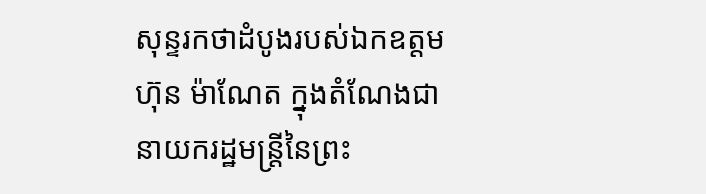សុន្ទរកថាដំបូងរបស់ឯកឧត្តម ហ៊ុន ម៉ាណែត ក្នុងតំណែងជានាយករដ្ឋមន្ត្រីនៃព្រះ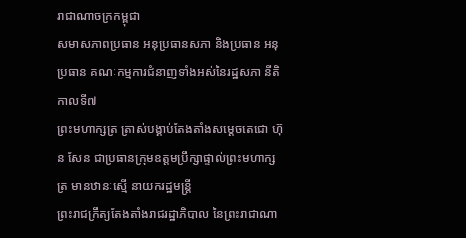រាជាណាចក្រកម្ពុជា
សមាសភាពប្រធាន អនុប្រធានសភា និងប្រធាន អនុប្រធាន គណៈកម្មការជំនាញទាំងអស់នៃរដ្ឋសភា នីតិកាលទី៧
ព្រះមហាក្សត្រ ត្រាស់បង្គាប់តែងតាំងសម្ដេចតេជោ ហ៊ុន សែន ជាប្រធានក្រុមឧត្តមប្រឹក្សាផ្ទាល់ព្រះមហាក្សត្រ មានឋានៈស្មើ នាយករដ្ឋមន្រ្តី
ព្រះរាជក្រឹត្យតែងតាំងរាជរដ្ឋាភិបាល នៃព្រះរាជាណា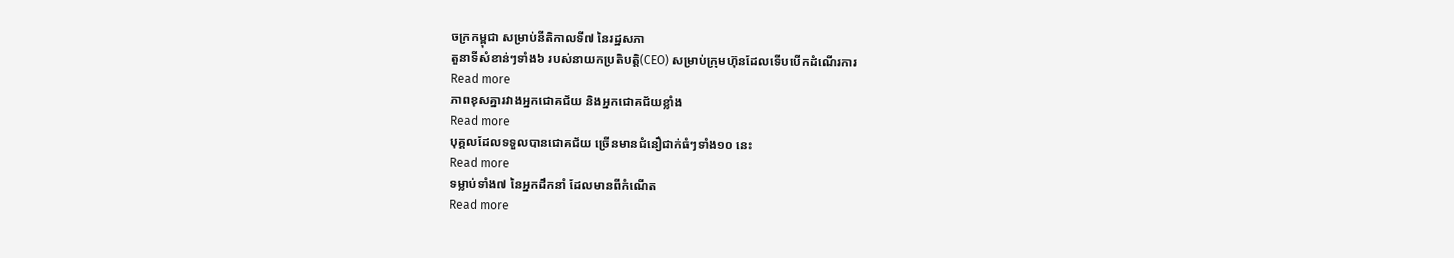ចក្រកម្ពុជា សម្រាប់នីតិកាលទី៧ នៃរដ្ឋសភា
តួនាទីសំខាន់ៗទាំង៦ របស់នាយកប្រតិបត្តិ(CEO) សម្រាប់ក្រុមហ៊ុនដែលទើបបើកដំណើរការ
Read more
ភាពខុសគ្នារវាងអ្នកជោគជ័យ និងអ្នកជោគជ័យខ្លាំង
Read more
បុគ្គលដែលទទួលបានជោគជ័យ ច្រើនមានជំនឿជាក់ធំៗទាំង១០ នេះ
Read more
ទម្លាប់ទាំង៧ នៃអ្នកដឹកនាំ ដែលមានពីកំណើត
Read more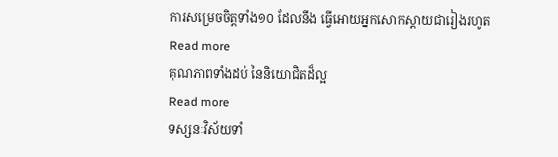ការសម្រេចចិត្តទាំង១០ ដែលនឹង ធ្វើអោយអ្នកសោកស្តាយជារៀងរហូត
Read more
គុណភាពទាំងដប់ នៃនិយោជិតដ៏ល្អ
Read more
ទស្សនៈវិស័យទាំ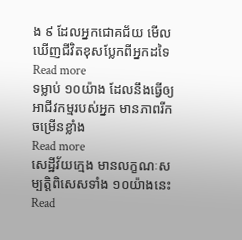ង ៩ ដែលអ្នកជោគជ័យ មើលឃើញជីវិតខុសប្លែកពីអ្នកដទៃ
Read more
ទម្លាប់ ១០យ៉ាង ដែលនឹងធ្វើឲ្យអាជីវកម្មរបស់អ្នក មានភាពរីកចម្រើនខ្លាំង
Read more
សេដ្ឋីវ័យក្មេង មានលក្ខណៈសម្បត្តិពិសេសទាំង ១០យ៉ាងនេះ
Read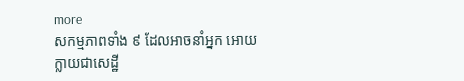more
សកម្មភាពទាំង ៩ ដែលអាចនាំអ្នក អោយក្លាយជាសេដ្ឋី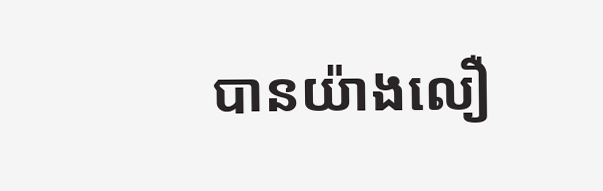បានយ៉ាងលឿ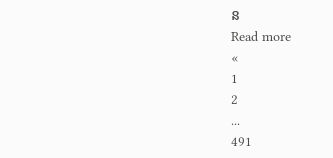ន
Read more
«
1
2
...
491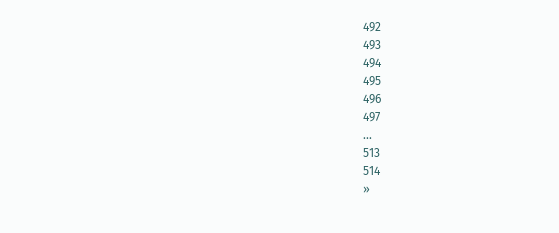492
493
494
495
496
497
...
513
514
»